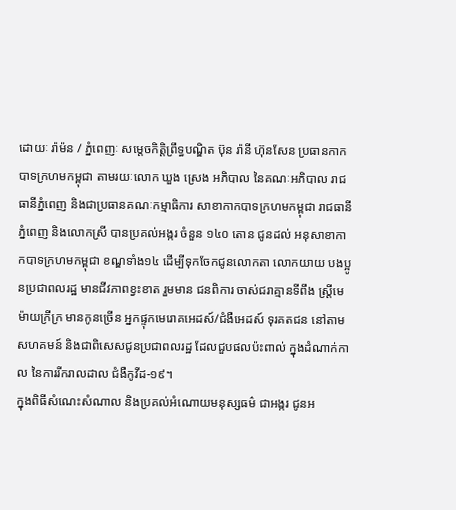ដោយៈ រ៉ាម៉ន / ភ្នំពេញៈ សម្តេចកិត្តិព្រឹទ្ធបណ្ឌិត ប៊ុន រ៉ានី ហ៊ុនសែន ប្រធានកាកបាទក្រហមកម្ពុជា តាមរយៈលោក ឃួង ស្រេង អភិបាល នៃគណៈអភិបាល រាជធានីភ្នំពេញ និងជាប្រធានគណៈកម្មាធិការ សាខាកាកបាទក្រហមកម្ពុជា រាជធានីភ្នំពេញ និងលោកស្រី បានប្រគល់អង្ករ ចំនួន ១៤០ តោន ជូនដល់ អនុសាខាកាកបាទក្រហមកម្ពុជា ខណ្ឌទាំង១៤ ដើម្បីទុកចែកជូនលោកតា លោកយាយ បងប្អូនប្រជាពលរដ្ឋ មានជីវភាពខ្វះខាត រួមមាន ជនពិការ ចាស់ជរាគ្មានទីពឹង ស្ត្រីមេម៉ាយក្រីក្រ មានកូនច្រើន អ្នកផ្ទុកមេរោគអេដស៍/ជំងឺអេដស៍ ទុរគតជន នៅតាមសហគមន៍ និងជាពិសេសជូនប្រជាពលរដ្ឋ ដែលជួបផលប៉ះពាល់ ក្នុងដំណាក់កាល នៃការរីករាលដាល ជំងឺកូវីដ-១៩។
ក្នុងពិធីសំណេះសំណាល និងប្រគល់អំណោយមនុស្សធម៌ ជាអង្ករ ជូនអ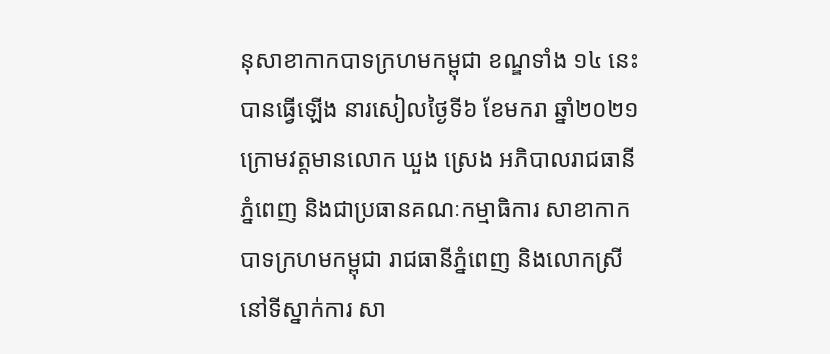នុសាខាកាកបាទក្រហមកម្ពុជា ខណ្ឌទាំង ១៤ នេះ បានធ្វើឡើង នារសៀលថ្ងៃទី៦ ខែមករា ឆ្នាំ២០២១ ក្រោមវត្តមានលោក ឃួង ស្រេង អភិបាលរាជធានីភ្នំពេញ និងជាប្រធានគណៈកម្មាធិការ សាខាកាកបាទក្រហមកម្ពុជា រាជធានីភ្នំពេញ និងលោកស្រី នៅទីស្នាក់ការ សា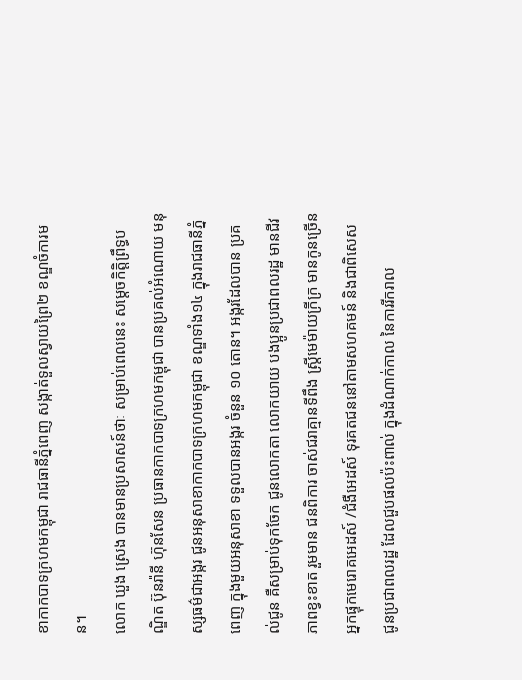ខាកាកបាទក្រហមកម្ពុជា រាជធានីភ្នំពេញ សង្កាត់ទួលស្វាយព្រៃ២ ខណ្ឌចំការមន។
លោក ឃួង ស្រេង បានមានប្រសាសន៍ថាៈ សម្រាប់ពេលនេះ សម្តេចកិត្តិព្រឹទ្ធបណ្ឌិត ប៊ុនរ៉ានី ហ៊ុនសែន ប្រធានកាកបាទក្រហមកម្ពុជា បានប្រគល់អំណោយ មនុស្សធម៌ជាអង្ករ ជូនអនុសាខាកាកបាទក្រហមកម្ពុជា ខណ្ឌទាំង១៤ ក្នុងរាជធានីភ្នំពេញ ក្នុងមួយអនុសាខា ទទួលបានអង្ករ ចំនួន ១០ តោន។ អង្ករដែលបាន ប្រគល់ជូន គឺសម្រាប់ទុកចែក ជូនលោកតា លោកយាយ បងប្អូនប្រជាពលរដ្ឋ មានជីវភាពខ្វះខាត រួមមាន ជនពិការ ចាស់ជរាគ្មានទីពឹង ស្ត្រីមេម៉ាយក្រីក្រ មានកូនច្រើន អ្នកផ្ទុកមេរោគអេដស៍ /ជំងឺអេដស៍ ទុរគតជននៅតាមសហគមន៍ និងជាពិសេស ជូនប្រជាពលរដ្ឋ ដែលជួបផលប៉ះពាល់ ក្នុងដំណាក់កាល នៃការរីករាល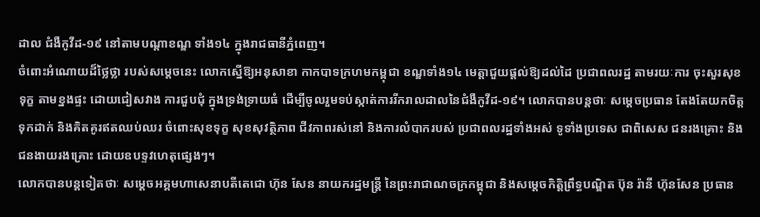ដាល ជំងឺកូវីដ-១៩ នៅតាមបណ្តាខណ្ឌ ទាំង១៤ ក្នុងរាជធានីភ្នំពេញ។
ចំពោះអំណោយដ៏ថ្លៃថ្លា របស់សម្តេចនេះ លោកស្នើឱ្យអនុសាខា កាកបាទក្រហមកម្ពុជា ខណ្ឌទាំង១៤ មេត្តាជួយផ្តល់ឱ្យដល់ដៃ ប្រជាពលរដ្ឋ តាមរយៈការ ចុះសួរសុខទុក្ខ តាមខ្នងផ្ទះ ដោយជៀសវាង ការជួបជុំ ក្នុងទ្រង់ទ្រាយធំ ដើម្បីចូលរួមទប់ស្កាត់ការរីករាលដាលនៃជំងឺកូវីដ-១៩។ លោកបានបន្តថាៈ សម្តេចប្រធាន តែងតែយកចិត្តទុកដាក់ និងគិតគូរឥតឈប់ឈរ ចំពោះសុខទុក្ខ សុខសុវត្ថិភាព ជីវភាពរស់នៅ និងការលំបាករបស់ ប្រជាពលរដ្ឋទាំងអស់ ទូទាំងប្រទេស ជាពិសេស ជនរងគ្រោះ និងជនងាយរងគ្រោះ ដោយឧបទ្ទវហេតុផ្សេងៗ។
លោកបានបន្តទៀតថាៈ សម្តេចអគ្គមហាសេនាបតីតេជោ ហ៊ុន សែន នាយករដ្ឋមន្ត្រី នៃព្រះរាជាណចក្រកម្ពុជា និងសម្តេចកិត្តិព្រឹទ្ធបណ្ឌិត ប៊ុន រ៉ានី ហ៊ុនសែន ប្រធាន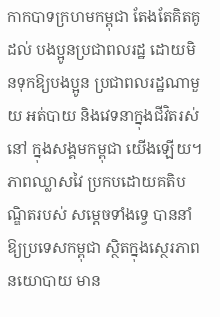កាកបាទក្រហមកម្ពុជា តែងតែគិតគូដល់ បងប្អូនប្រជាពលរដ្ឋ ដោយមិនទុកឱ្យបងប្អូន ប្រជាពលរដ្ឋណាមួយ អត់បាយ និងវេទនាក្នុងជីវិតរស់នៅ ក្នុងសង្គមកម្ពុជា យើងឡើយ។ ភាពឈ្លាសវៃ ប្រកបដោយគតិបណ្ឌិតរបស់ សម្តេចទាំងទ្វេ បាននាំឱ្យប្រទេសកម្ពុជា ស្ថិតក្នុងស្ថេរភាព នយោបាយ មាន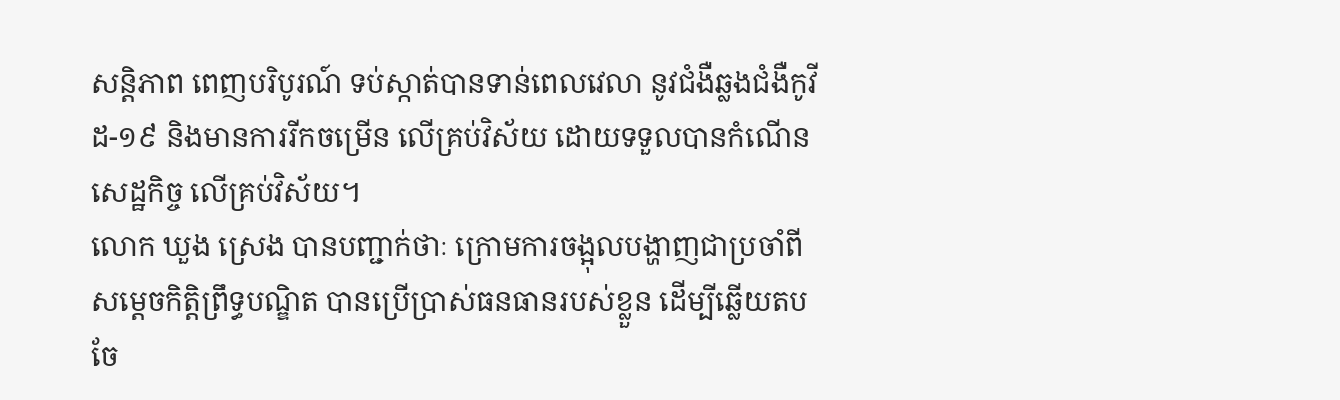សន្តិភាព ពេញបរិបូរណ៍ ទប់ស្កាត់បានទាន់ពេលវេលា នូវជំងឺឆ្លងជំងឺកូវីដ-១៩ និងមានការរីកចម្រើន លើគ្រប់វិស័យ ដោយទទួលបានកំណើនសេដ្ឋកិច្ច លើគ្រប់វិស័យ។
លោក ឃួង ស្រេង បានបញ្ជាក់ថាៈ ក្រោមការចង្អុលបង្ហាញជាប្រចាំពី សម្តេចកិត្តិព្រឹទ្ធបណ្ឌិត បានប្រើប្រាស់ធនធានរបស់ខ្លួន ដើម្បីឆ្លើយតប ចែ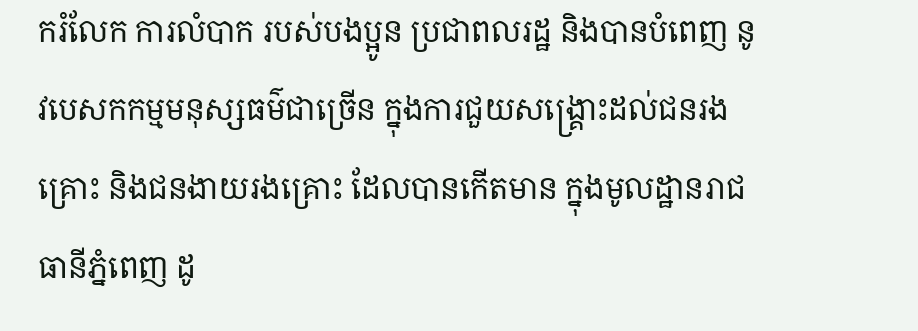ករំលែក ការលំបាក របស់បងប្អូន ប្រជាពលរដ្ឋ និងបានបំពេញ នូវបេសកកម្មមនុស្សធម៌ជាច្រើន ក្នុងការជួយសង្គ្រោះដល់ជនរងគ្រោះ និងជនងាយរងគ្រោះ ដែលបានកើតមាន ក្នុងមូលដ្ឋានរាជធានីភ្នំពេញ ដូ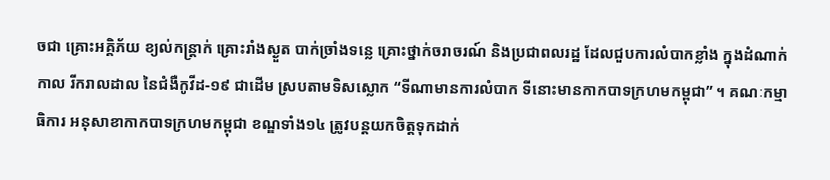ចជា គ្រោះអគ្គិភ័យ ខ្យល់កន្ត្រាក់ គ្រោះរាំងស្ងួត បាក់ច្រាំងទន្លេ គ្រោះថ្នាក់ចរាចរណ៍ និងប្រជាពលរដ្ឋ ដែលជួបការលំបាកខ្លាំង ក្នុងដំណាក់កាល រីករាលដាល នៃជំងឺកូវីដ-១៩ ជាដើម ស្របតាមទិសស្លោក “ទីណាមានការលំបាក ទីនោះមានកាកបាទក្រហមកម្ពុជា” ។ គណៈកម្មាធិការ អនុសាខាកាកបាទក្រហមកម្ពុជា ខណ្ឌទាំង១៤ ត្រូវបន្តយកចិត្តទុកដាក់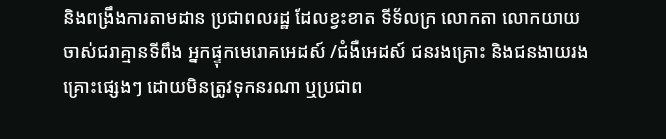និងពង្រឹងការតាមដាន ប្រជាពលរដ្ឋ ដែលខ្វះខាត ទីទ័លក្រ លោកតា លោកយាយ ចាស់ជរាគ្មានទីពឹង អ្នកផ្ទុកមេរោគអេដស៍ /ជំងឺអេដស៍ ជនរងគ្រោះ និងជនងាយរងគ្រោះផ្សេងៗ ដោយមិនត្រូវទុកនរណា ឬប្រជាព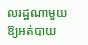លរដ្ឋណាមួយ ឱ្យអត់បាយ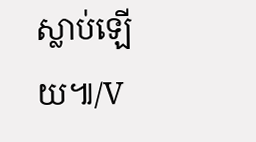ស្លាប់ឡើយ៕/V